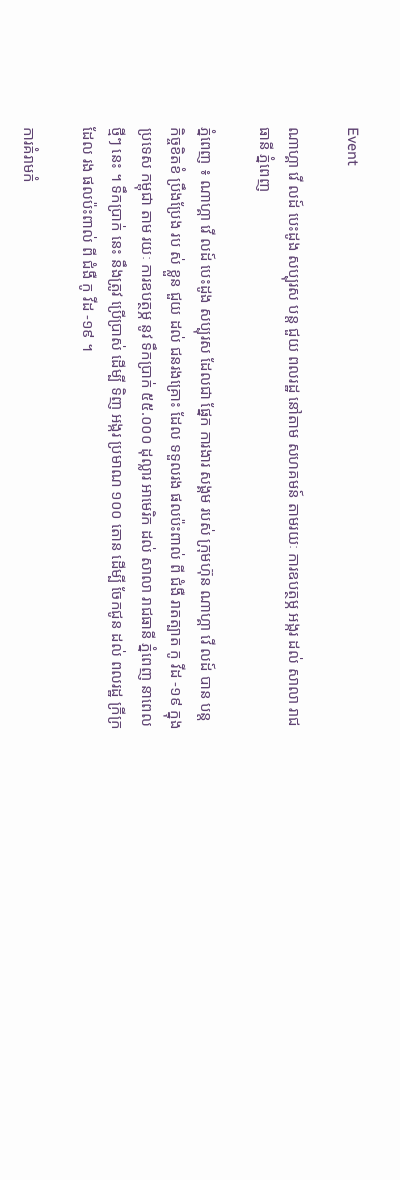Event

ណាហ្គា វើ លដ៍ បេះដូង សប្បុរស បន្ត ជួយ ពលរដ្ឋ នៅតាម សហគមន៍ តាមរយៈ ការឧបត្ថម្ភ អង្ករ ដល់ សាលា រាជធានី ភ្នំពេញ

ភ្នំពេញ ៖ ណាហ្គា វើ លដ៍ បេះដូង សប្បុរស ដែលជា ផ្នែក ការងារ សង្គម របស់ ក្រុមហ៊ុន ណាហ្គា វើ លដ៍ បាន បន្ត កិច្ចខិតខំ ប្រឹងប្រែង រប ស់ ខ្លួន ជួយ ដល់ ជនរងគ្រោះ ដែល ទទួលរង ផលប៉ះពាល់ ពី ជំងឺ រាតត្បាត កូ វីដ -១៩ ក្នុងប្រទេស កម្ពុជា តាម រយៈ ការឧបត្ថម្ភ នូវ ទឹកប្រាក់ ៥៥.០០០ ដុល្លារ អាមេរិក ដល់ សាលា រាជធានី ភ្នំពេញ នាពេល ថ្មីៗ នេះ ។ ទឹកប្រាក់ នេះ នឹងត្រូវ ប្រើប្រាស់ ដើម្បី ទិញ អង្ករ ប្រមាណ ១០០ តោន ដើម្បី ចែកជូន ដល់ ពលរដ្ឋ ក្រីក្រ ដែល រង ផលប៉ះពាល់ ពី ជំងឺ កូ វីដ -១៩ ។

ការគំរាមកំ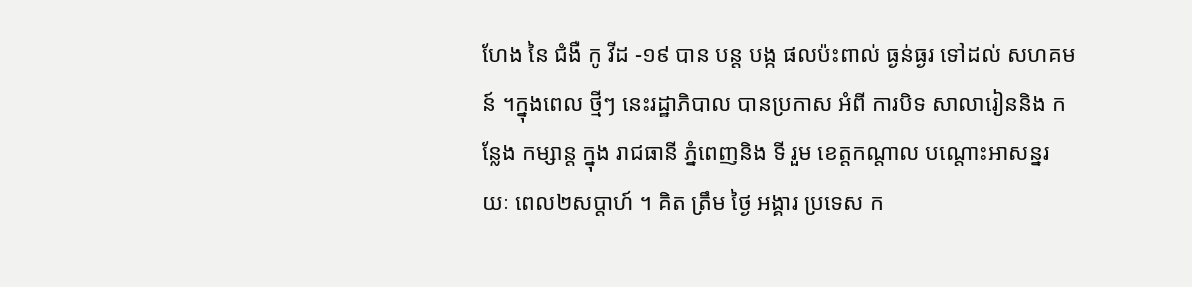ហែង នៃ ជំងឺ កូ វីដ -១៩ បាន បន្ត បង្ក ផលប៉ះពាល់ ធ្ងន់ធ្ងរ ទៅដល់ សហគមន៍ ។ក្នុងពេល ថ្មីៗ នេះរដ្ឋាភិបាល បានប្រកាស អំពី ការបិទ សាលារៀននិង កន្លែង កម្សាន្ត ក្នុង រាជធានី ភ្នំពេញនិង ទី រួម ខេត្តកណ្តាល បណ្តោះអាសន្នរ យៈ ពេល២សប្តាហ៍ ។ គិត ត្រឹម ថ្ងៃ អង្គារ ប្រទេស ក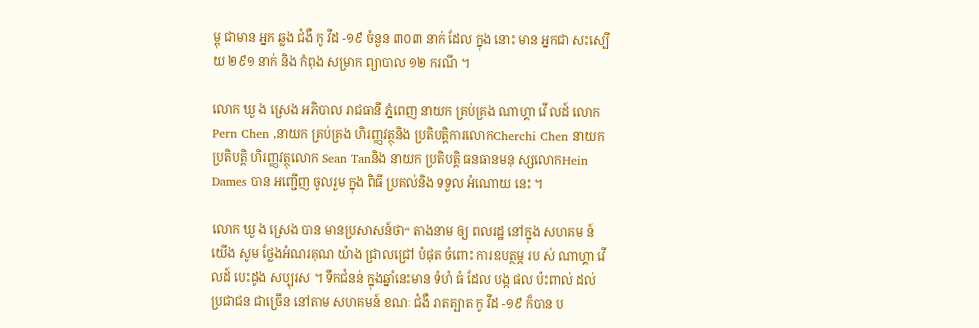ម្ពុ ជាមាន អ្នក ឆ្លង ជំងឺ កូ វីដ -១៩ ចំនួន ៣០៣ នាក់ ដែល ក្នុង នោះ មាន អ្នកជា សះស្បើយ ២៩១ នាក់ និង កំពុង សម្រាក ព្យាបាល ១២ ករណី ។

លោក ឃួ ង ស្រេង អភិបាល រាជធានី ភ្នំពេញ នាយក គ្រប់គ្រង ណាហ្គា វើ លដ៍ លោក Pern Chen ,នាយក គ្រប់គ្រង ហិរញ្ញវត្ថុនិង ប្រតិបត្តិការលោកCherchi Chen នាយក ប្រតិបត្តិ ហិរញ្ញវត្ថុលោក Sean Tanនិង នាយក ប្រតិបត្តិ ធនធានមនុ ស្សលោកHein Dames បាន អញ្ជើញ ចូលរួម ក្នុង ពិធី ប្រគល់និង ទទួល អំណោយ នេះ ។

លោក ឃួ ង ស្រេង បាន មានប្រសាសន៍ថា“ តាងនាម ឲ្យ ពលរដ្ឋ នៅក្នុង សហគម ន៍ យើង សូម ថ្លែងអំណរគុណ យ៉ាង ជ្រាលជ្រៅ បំផុត ចំពោះ ការឧបត្ថម្ភ រប ស់ ណាហ្គា វើ លដ៍ បេះដូង សប្បុរស ។ ទឹកជំនន់ ក្នុងឆ្នាំនេះមាន ទំហំ ធំ ដែល បង្ក ផល ប៉ះពាល់ ដល់ ប្រជាជន ជាច្រើន នៅតាម សហគមន៍ ខណៈ ជំងឺ រាតត្បាត កូ វីដ -១៩ ក៏បាន ប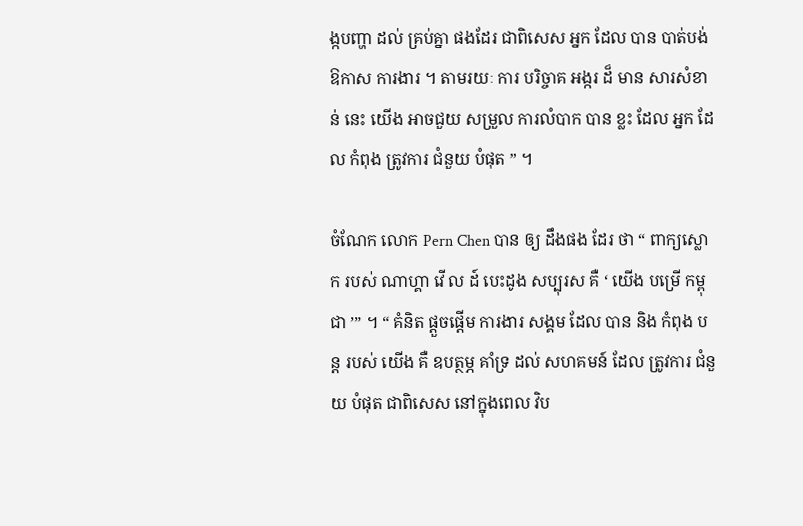ង្កបញ្ហា ដល់ គ្រប់គ្នា ផងដែរ ជាពិសេស អ្នក ដែល បាន បាត់បង់ ឱកាស ការងារ ។ តាមរយៈ ការ បរិច្ចាគ អង្ករ ដ៏ មាន សារសំខាន់ នេះ យើង អាចជួយ សម្រួល ការលំបាក បាន ខ្លះ ដែល អ្នក ដែល កំពុង ត្រូវការ ជំនួយ បំផុត ” ។

ចំណែក លោក Pern Chen បាន ឲ្យ ដឹងផង ដែរ ថា “ ពាក្យស្លោក របស់ ណាហ្គា វើ ល ដ៍ បេះដូង សប្បុរស គឺ ‘ យើង បម្រើ កម្ពុជា ’” ។ “ គំនិត ផ្តួចផ្តើម ការងារ សង្គម ដែល បាន និង កំពុង បន្ត របស់ យើង គឺ ឧបត្ថម្ភ គាំទ្រ ដល់ សហគមន៍ ដែល ត្រូវការ ជំនួយ បំផុត ជាពិសេស នៅក្នុងពេល វិប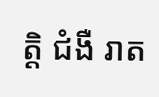ត្តិ ជំងឺ រាត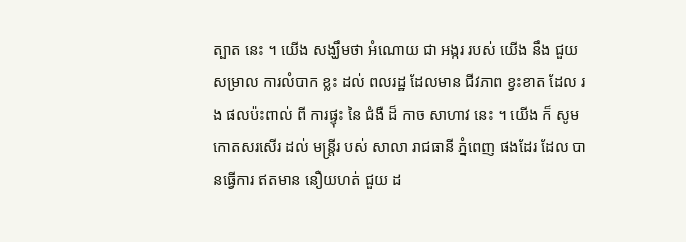ត្បាត នេះ ។ យើង សង្ឃឹមថា អំណោយ ជា អង្ករ របស់ យើង នឹង ជួយ សម្រាល ការលំបាក ខ្លះ ដល់ ពលរដ្ឋ ដែលមាន ជីវភាព ខ្វះខាត ដែល រង ផលប៉ះពាល់ ពី ការផ្ទុះ នៃ ជំងឺ ដ៏ កាច សាហាវ នេះ ។ យើង ក៏ សូម កោតសរសើរ ដល់ មន្ត្រីរ បស់ សាលា រាជធានី ភ្នំពេញ ផងដែរ ដែល បានធ្វើការ ឥតមាន នឿយហត់ ជួយ ដ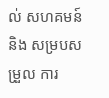ល់ សហគមន៍ និង សម្របសម្រួល ការ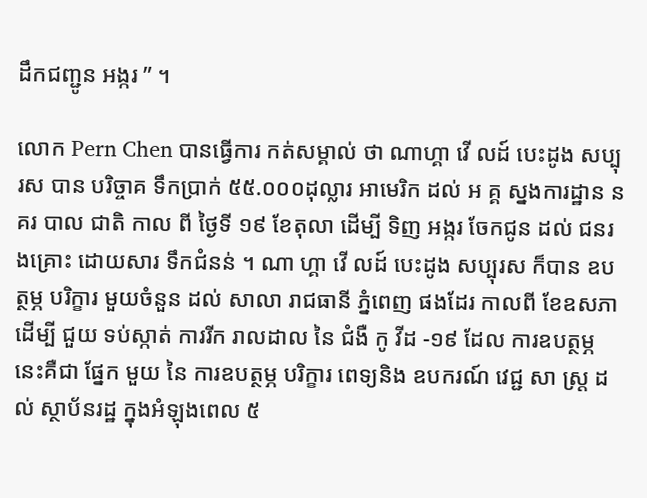ដឹកជញ្ជូន អង្ករ ” ។

លោក Pern Chen បានធ្វើការ កត់សម្គាល់ ថា ណាហ្គា វើ លដ៍ បេះដូង សប្បុរស បាន បរិច្ចាគ ទឹកប្រាក់ ៥៥.០០០ដុល្លារ អាមេរិក ដល់ អ គ្គ ស្នងការដ្ឋាន នគរ បាល ជាតិ កាល ពី ថ្ងៃទី ១៩ ខែតុលា ដើម្បី ទិញ អង្ករ ចែកជូន ដល់ ជនរងគ្រោះ ដោយសារ ទឹកជំនន់ ។ ណា ហ្គា វើ លដ៍ បេះដូង សប្បុរស ក៏បាន ឧបត្ថម្ភ បរិក្ខារ មួយចំនួន ដល់ សាលា រាជធានី ភ្នំពេញ ផងដែរ កាលពី ខែឧសភា ដើម្បី ជួយ ទប់ស្កាត់ ការរីក រាលដាល នៃ ជំងឺ កូ វីដ -១៩ ដែល ការឧបត្ថម្ភ នេះគឺជា ផ្នែក មួយ នៃ ការឧបត្ថម្ភ បរិក្ខារ ពេទ្យនិង ឧបករណ៍ វេជ្ជ សា ស្ត្រ ដល់ ស្ថាប័នរដ្ឋ ក្នុងអំឡុងពេល ៥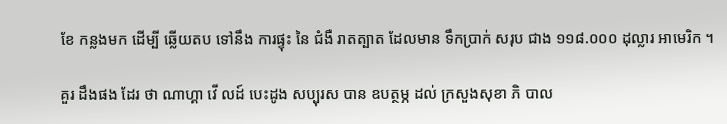ខែ កន្លងមក ដើម្បី ឆ្លើយតប ទៅនឹង ការផ្ទុះ នៃ ជំងឺ រាតត្បាត ដែលមាន ទឹកប្រាក់ សរុប ជាង ១១៨.០០០ ដុល្លារ អាមេរិក ។

គួរ ដឹងផង ដែរ ថា ណាហ្គា វើ លដ៍ បេះដូង សប្បុរស បាន ឧបត្ថម្ភ ដល់ ក្រសួងសុខា ភិ បាល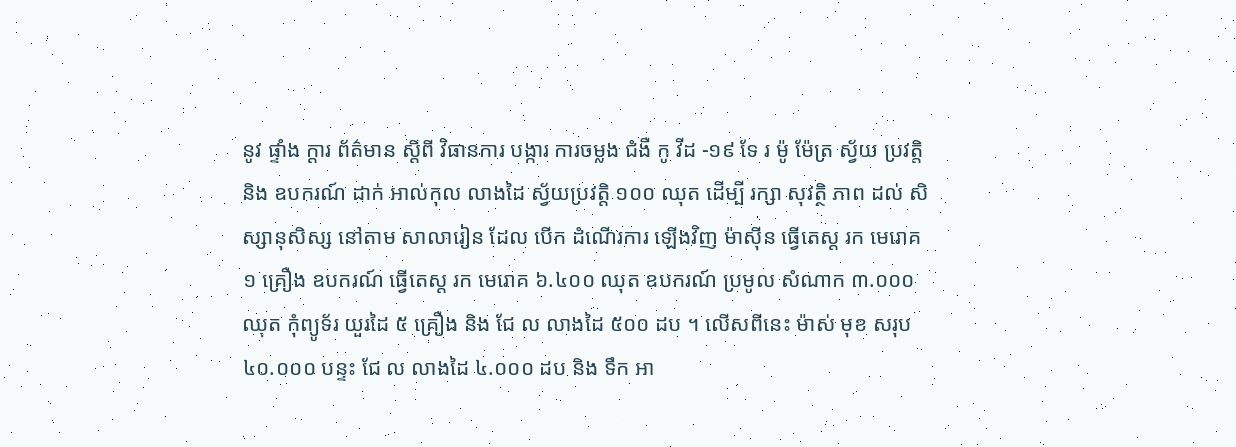នូវ ផ្ទាំង ក្តារ ព័ត៌មាន ស្តីពី វិធានការ បង្ការ ការចម្លង ជំងឺ កូ វីដ -១៩ ទែ រ ម៉ូ ម៉ែត្រ ស្វ័យ ប្រវត្តិ និង ឧបករណ៍ ដាក់ អាល់កុល លាងដៃ ស្វ័យប្រវត្តិ ១០០ ឈុត ដើម្បី រក្សា សុវត្ថិ ភាព ដល់ សិស្សានុសិស្ស នៅតាម សាលារៀន ដែល បើក ដំណើរការ ឡើងវិញ ម៉ាស៊ីន ធ្វើតេស្ត រក មេរោគ ១ គ្រឿង ឧបករណ៍ ធ្វើតេស្ត រក មេរោគ ៦.៤០០ ឈុត ឧបករណ៍ ប្រមូល សំណាក ៣.០០០ ឈុត កុំព្យូទ័រ យួរដៃ ៥ គ្រឿង និង ជែ ល លាងដៃ ៥០០ ដប ។ លើសពីនេះ ម៉ាស់ មុខ សរុប ៤០.០០០ បន្ទះ ជែ ល លាងដៃ ៤.០០០ ដប និង ទឹក អា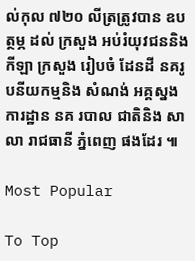ល់កុល ៧២០ លីត្រត្រូវបាន ឧបត្ថម្ភ ដល់ ក្រសួង អប់រំយុវជននិង កីឡា ក្រសួង រៀបចំ ដែនដី នគរូបនីយកម្មនិង សំណង់ អគ្គស្នងការដ្ឋាន នគ របាល ជាតិនិង សាលា រាជធានី ភ្នំពេញ ផងដែរ ៕

Most Popular

To Top